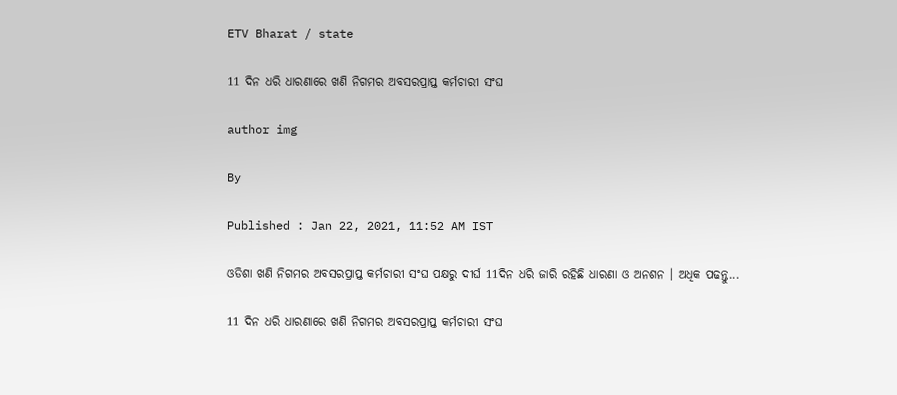ETV Bharat / state

11 ଦିନ ଧରି ଧାରଣାରେ ଖଣି ନିଗମର ଅବସରପ୍ରାପ୍ତ କର୍ମଚାରୀ ସଂଘ

author img

By

Published : Jan 22, 2021, 11:52 AM IST

ଓଡିଶା ଖଣି ନିଗମର ଅବସରପ୍ରାପ୍ତ କର୍ମଚାରୀ ସଂଘ ପକ୍ଷରୁ ଦୀର୍ଘ 11ଦିନ ଧରି ଜାରି ରହିଛି ଧାରଣା ଓ ଅନଶନ । ଅଧିକ ପଢନ୍ତୁ...

11 ଦିନ ଧରି ଧାରଣାରେ ଖଣି ନିଗମର ଅବସରପ୍ରାପ୍ତ କର୍ମଚାରୀ ସଂଘ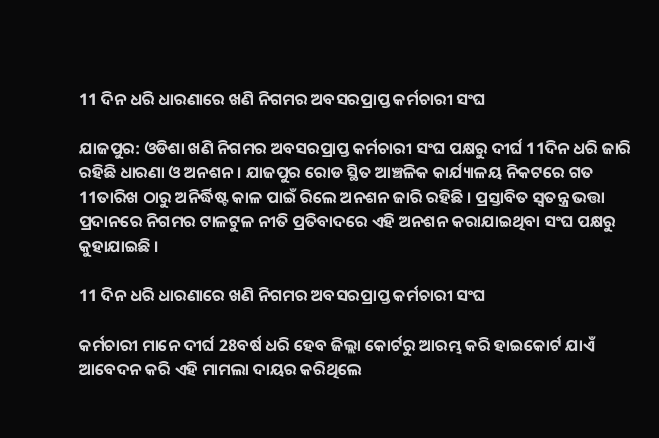11 ଦିନ ଧରି ଧାରଣାରେ ଖଣି ନିଗମର ଅବସରପ୍ରାପ୍ତ କର୍ମଚାରୀ ସଂଘ

ଯାଜପୁର: ଓଡିଶା ଖଣି ନିଗମର ଅବସରପ୍ରାପ୍ତ କର୍ମଚାରୀ ସଂଘ ପକ୍ଷରୁ ଦୀର୍ଘ 11ଦିନ ଧରି ଜାରି ରହିଛି ଧାରଣା ଓ ଅନଶନ । ଯାଜପୁର ରୋଡ ସ୍ଥିତ ଆଞ୍ଚଳିକ କାର୍ଯ୍ୟାଳୟ ନିକଟରେ ଗତ 11ତାରିଖ ଠାରୁ ଅନିର୍ଦ୍ଧିଷ୍ଟ କାଳ ପାଇଁ ରିଲେ ଅନଶନ ଜାରି ରହିଛି । ପ୍ରସ୍ତାବିତ ସ୍ବତନ୍ତ୍ର ଭତ୍ତା ପ୍ରଦାନରେ ନିଗମର ଟାଳଟୁଳ ନୀତି ପ୍ରତିବାଦରେ ଏହି ଅନଶନ କରାଯାଇଥିବା ସଂଘ ପକ୍ଷରୁ କୁହାଯାଇଛି ।

11 ଦିନ ଧରି ଧାରଣାରେ ଖଣି ନିଗମର ଅବସରପ୍ରାପ୍ତ କର୍ମଚାରୀ ସଂଘ

କର୍ମଚାରୀ ମାନେ ଦୀର୍ଘ 28ବର୍ଷ ଧରି ହେବ ଜିଲ୍ଲା କୋର୍ଟରୁ ଆରମ୍ଭ କରି ହାଇକୋର୍ଟ ଯାଏଁ ଆବେଦନ କରି ଏହି ମାମଲା ଦାୟର କରିଥିଲେ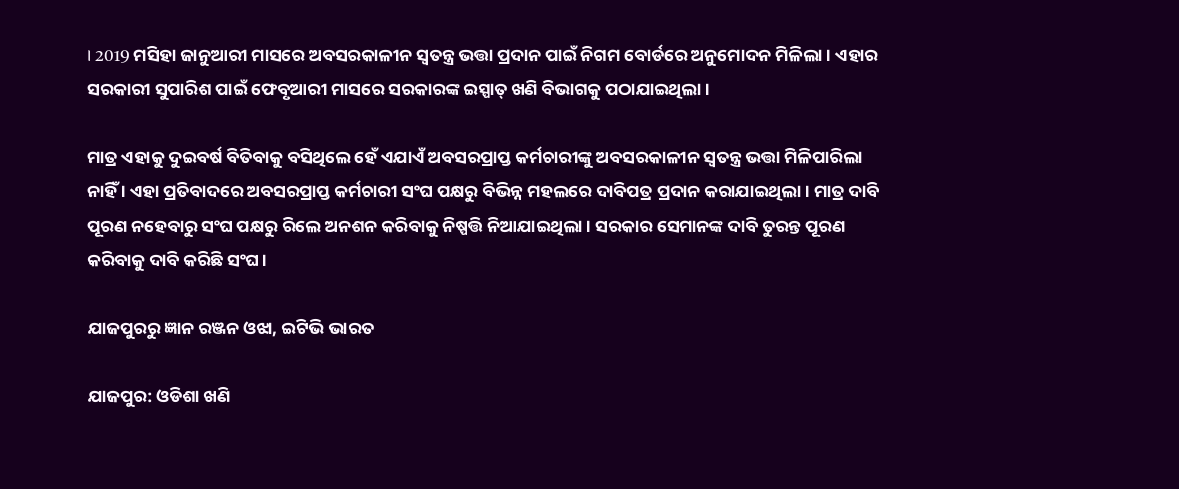। 2019 ମସିହା ଜାନୁଆରୀ ମାସରେ ଅବସରକାଳୀନ ସ୍ବତନ୍ତ୍ର ଭତ୍ତା ପ୍ରଦାନ ପାଇଁ ନିଗମ ବୋର୍ଡରେ ଅନୁମୋଦନ ମିଳିଲା । ଏହାର ସରକାରୀ ସୁପାରିଶ ପାଇଁ ଫେବୃଆରୀ ମାସରେ ସରକାରଙ୍କ ଇସ୍ପାତ୍ ଖଣି ବିଭାଗକୁ ପଠାଯାଇଥିଲା ।

ମାତ୍ର ଏହାକୁ ଦୁଇବର୍ଷ ବିତିବାକୁ ବସିଥିଲେ ହେଁ ଏଯାଏଁ ଅବସରପ୍ରାପ୍ତ କର୍ମଚାରୀଙ୍କୁ ଅବସରକାଳୀନ ସ୍ବତନ୍ତ୍ର ଭତ୍ତା ମିଳିପାରିଲା ନାହିଁ । ଏହା ପ୍ରତିବାଦରେ ଅବସରପ୍ରାପ୍ତ କର୍ମଚାରୀ ସଂଘ ପକ୍ଷରୁ ବିଭିନ୍ନ ମହଲରେ ଦାବିପତ୍ର ପ୍ରଦାନ କରାଯାଇଥିଲା । ମାତ୍ର ଦାବି ପୂରଣ ନହେବାରୁ ସଂଘ ପକ୍ଷରୁ ରିଲେ ଅନଶନ କରିବାକୁ ନିଷ୍ପତ୍ତି ନିଆଯାଇଥିଲା । ସରକାର ସେମାନଙ୍କ ଦାବି ତୁରନ୍ତ ପୂରଣ କରିବାକୁ ଦାବି କରିଛି ସଂଘ ।

ଯାଜପୁରରୁ ଜ୍ଞାନ ରଞ୍ଜନ ଓଝା, ଇଟିଭି ଭାରତ

ଯାଜପୁର: ଓଡିଶା ଖଣି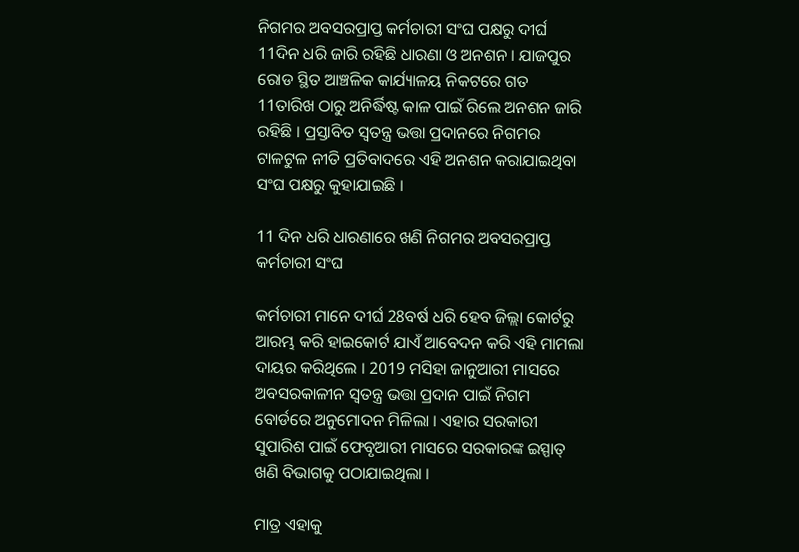ନିଗମର ଅବସରପ୍ରାପ୍ତ କର୍ମଚାରୀ ସଂଘ ପକ୍ଷରୁ ଦୀର୍ଘ 11ଦିନ ଧରି ଜାରି ରହିଛି ଧାରଣା ଓ ଅନଶନ । ଯାଜପୁର ରୋଡ ସ୍ଥିତ ଆଞ୍ଚଳିକ କାର୍ଯ୍ୟାଳୟ ନିକଟରେ ଗତ 11ତାରିଖ ଠାରୁ ଅନିର୍ଦ୍ଧିଷ୍ଟ କାଳ ପାଇଁ ରିଲେ ଅନଶନ ଜାରି ରହିଛି । ପ୍ରସ୍ତାବିତ ସ୍ବତନ୍ତ୍ର ଭତ୍ତା ପ୍ରଦାନରେ ନିଗମର ଟାଳଟୁଳ ନୀତି ପ୍ରତିବାଦରେ ଏହି ଅନଶନ କରାଯାଇଥିବା ସଂଘ ପକ୍ଷରୁ କୁହାଯାଇଛି ।

11 ଦିନ ଧରି ଧାରଣାରେ ଖଣି ନିଗମର ଅବସରପ୍ରାପ୍ତ କର୍ମଚାରୀ ସଂଘ

କର୍ମଚାରୀ ମାନେ ଦୀର୍ଘ 28ବର୍ଷ ଧରି ହେବ ଜିଲ୍ଲା କୋର୍ଟରୁ ଆରମ୍ଭ କରି ହାଇକୋର୍ଟ ଯାଏଁ ଆବେଦନ କରି ଏହି ମାମଲା ଦାୟର କରିଥିଲେ । 2019 ମସିହା ଜାନୁଆରୀ ମାସରେ ଅବସରକାଳୀନ ସ୍ବତନ୍ତ୍ର ଭତ୍ତା ପ୍ରଦାନ ପାଇଁ ନିଗମ ବୋର୍ଡରେ ଅନୁମୋଦନ ମିଳିଲା । ଏହାର ସରକାରୀ ସୁପାରିଶ ପାଇଁ ଫେବୃଆରୀ ମାସରେ ସରକାରଙ୍କ ଇସ୍ପାତ୍ ଖଣି ବିଭାଗକୁ ପଠାଯାଇଥିଲା ।

ମାତ୍ର ଏହାକୁ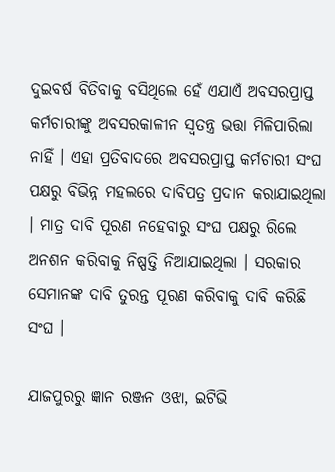ଦୁଇବର୍ଷ ବିତିବାକୁ ବସିଥିଲେ ହେଁ ଏଯାଏଁ ଅବସରପ୍ରାପ୍ତ କର୍ମଚାରୀଙ୍କୁ ଅବସରକାଳୀନ ସ୍ବତନ୍ତ୍ର ଭତ୍ତା ମିଳିପାରିଲା ନାହିଁ । ଏହା ପ୍ରତିବାଦରେ ଅବସରପ୍ରାପ୍ତ କର୍ମଚାରୀ ସଂଘ ପକ୍ଷରୁ ବିଭିନ୍ନ ମହଲରେ ଦାବିପତ୍ର ପ୍ରଦାନ କରାଯାଇଥିଲା । ମାତ୍ର ଦାବି ପୂରଣ ନହେବାରୁ ସଂଘ ପକ୍ଷରୁ ରିଲେ ଅନଶନ କରିବାକୁ ନିଷ୍ପତ୍ତି ନିଆଯାଇଥିଲା । ସରକାର ସେମାନଙ୍କ ଦାବି ତୁରନ୍ତ ପୂରଣ କରିବାକୁ ଦାବି କରିଛି ସଂଘ ।

ଯାଜପୁରରୁ ଜ୍ଞାନ ରଞ୍ଜନ ଓଝା, ଇଟିଭି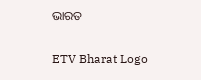ଭାରତ

ETV Bharat Logo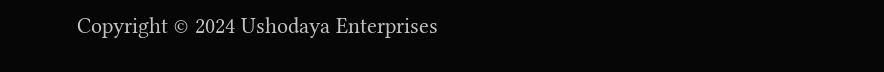Copyright © 2024 Ushodaya Enterprises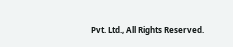Pvt. Ltd., All Rights Reserved.